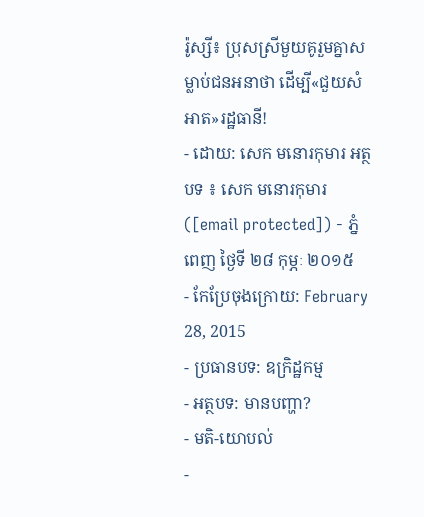រ៉ូស្សី៖ ប្រុសស្រីមួយគូរួមគ្នាសម្លាប់ជនអនាថា ដើម្បី«ជួយសំអាត»រដ្ឋធានី!
- ដោយ: សេក មនោរកុមារ អត្ថបទ ៖ សេក មនោរកុមារ ([email protected]) - ភ្នំពេញ ថ្ងៃទី ២៨ កុម្ភៈ ២០១៥
- កែប្រែចុងក្រោយ: February 28, 2015
- ប្រធានបទ: ឧក្រិដ្ឋកម្ម
- អត្ថបទ: មានបញ្ហា?
- មតិ-យោបល់
-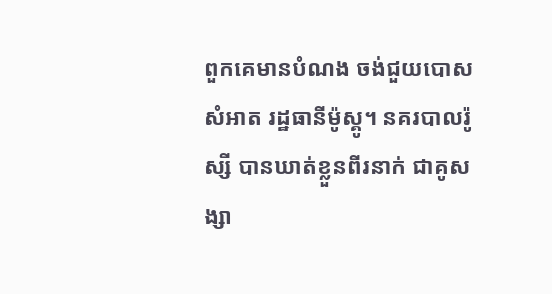ពួកគេមានបំណង ចង់ជួយបោសសំអាត រដ្ឋធានីម៉ូស្គូ។ នគរបាលរ៉ូស្សី បានឃាត់ខ្លួនពីរនាក់ ជាគូសង្សា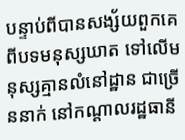បន្ទាប់ពីបានសង្ស័យពួកគេ ពីបទមនុស្សឃាត ទៅលើមនុស្សគ្មានលំនៅដ្ឋាន ជាច្រើននាក់ នៅកណ្ដាលរដ្ឋធានី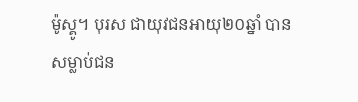ម៉ូស្គូ។ បុរស ជាយុវជនអាយុ២០ឆ្នាំ បានសម្លាប់ជន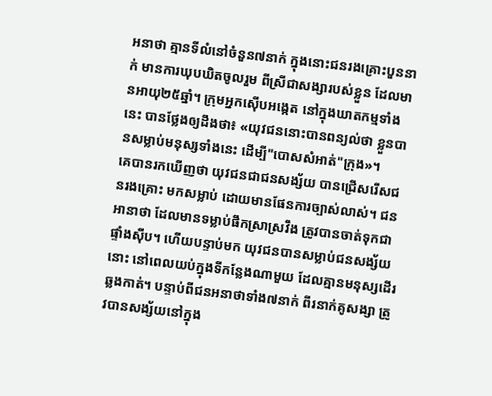អនាថា គ្មានទីលំនៅចំនួន៧នាក់ ក្នុងនោះជនរងគ្រោះបួននាក់ មានការឃុបឃិតចូលរួម ពីស្រីជាសង្សារបស់ខ្លួន ដែលមានអាយុ២៥ឆ្នាំ។ ក្រុមអ្នកស៊ើបអង្កេត នៅក្នុងឃាតកម្មទាំងនេះ បានថ្លែងឲ្យដឹងថា៖ «យុវជននោះបានពន្យល់ថា ខ្លួនបានសម្លាប់មនុស្សទាំងនេះ ដើម្បី"បោសសំអាត់"ក្រុង»។
គេបានរកឃើញថា យុវជនជាជនសង្ស័យ បានជ្រើសរើសជនរងគ្រោះ មកសម្លាប់ ដោយមានផែនការច្បាស់លាស់។ ជនអានាថា ដែលមានទម្លាប់ផឹកស្រាស្រវឹង ត្រូវបានចាត់ទុកជាផ្ទាំងស៊ីប។ ហើយបន្ទាប់មក យុវជនបានសម្លាប់ជនសង្ស័យនោះ នៅពេលយប់ក្នុងទីកន្លែងណាមួយ ដែលគ្មានមនុស្សដើរឆ្លងកាត់។ បន្ទាប់ពីជនអនាថាទាំង៧នាក់ ពីរនាក់គូសង្សា ត្រូវបានសង្ស័យនៅក្នុង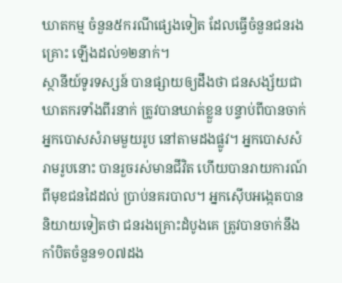ឃាតកម្ម ចំនួន៥ករណីផ្សេងទៀត ដែលធ្វើចំនួនជនរងគ្រោះ ឡើងដល់១២នាក់។
ស្ថានីយ៍ទូរទស្សន៍ បានផ្សាយឲ្យដឹងថា ជនសង្ស័យជាឃាតករទាំងពីរនាក់ ត្រូវបានឃាត់ខ្លួន បន្ទាប់ពីបានចាក់ អ្នកបោសសំរាមមួយរូប នៅតាមដងផ្លូវ។ អ្នកបោសសំរាមរូបនោះ បានរួចរស់មានជីវិត ហើយបានរាយការណ៍ ពីមុខជនដៃដល់ ប្រាប់នគរបាល។ អ្នកស៊ើបអង្កេតបាននិយាយទៀតថា ជនរងគ្រោះដំបូងគេ ត្រូវបានចាក់នឹងកាំបិតចំនួន១០៧ដង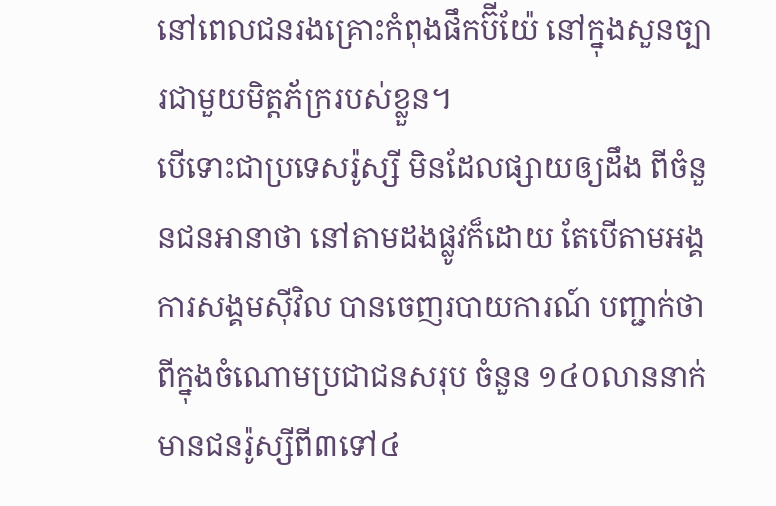នៅពេលជនរងគ្រោះកំពុងផឹកប៊ីយ៉ែ នៅក្នុងសួនច្បារជាមួយមិត្តភ័ក្ររបស់ខ្លួន។
បើទោះជាប្រទេសរ៉ូស្សី មិនដែលផ្សាយឲ្យដឹង ពីចំនួនជនអានាថា នៅតាមដងផ្លូវក៏ដោយ តែបើតាមអង្គការសង្គមស៊ីវិល បានចេញរបាយការណ៍ បញ្ជាក់ថា ពីក្នុងចំណោមប្រជាជនសរុប ចំនួន ១៤០លាននាក់ មានជនរ៉ូស្សីពី៣ទៅ៤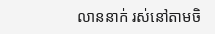លាននាក់ រស់នៅតាមចិ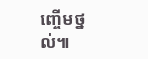ញ្ចើមថ្នល់៕